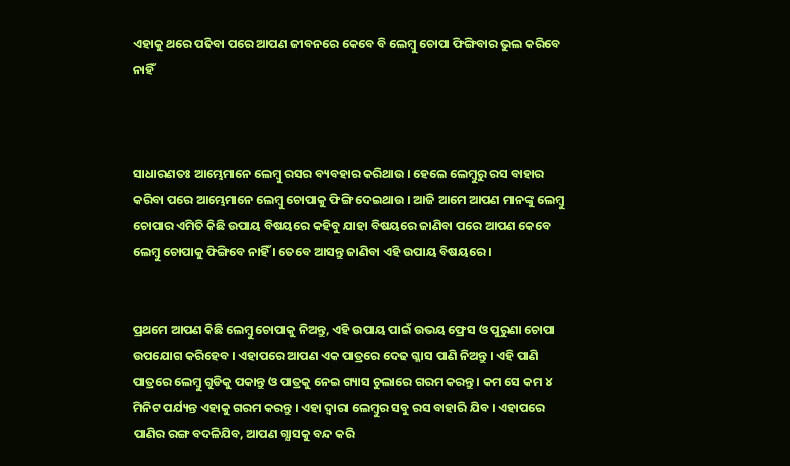ଏହାକୁ ଥରେ ପଢିବା ପରେ ଆପଣ ଜୀବନରେ କେବେ ବି ଲେମ୍ବୁ ଚୋପା ଫିଙ୍ଗିବାର ଭୁଲ କରିବେ ନାହିଁ



ସାଧାରଣତଃ ଆମ୍ଭେମାନେ ଲେମ୍ବୁ ରସର ବ୍ୟବହାର କରିଥାଉ । ହେଲେ ଲେମ୍ବୁରୁ ରସ ବାହାର କରିବା ପରେ ଆମ୍ଭେମାନେ ଲେମ୍ବୁ ଚୋପାକୁ ଫିଙ୍ଗି ଦେଇଥାଉ । ଆଜି ଆମେ ଆପଣ ମାନଙ୍କୁ ଲେମ୍ବୁ ଚୋପାର ଏମିତି କିଛି ଉପାୟ ବିଷୟରେ କହିବୁ ଯାହା ବିଷୟରେ ଜାଣିବା ପରେ ଆପଣ କେବେ ଲେମ୍ବୁ ଚୋପାକୁ ଫିଙ୍ଗିବେ ନାହିଁ । ତେବେ ଆସନ୍ତୁ ଜାଣିବା ଏହି ଉପାୟ ବିଷୟରେ ।


ପ୍ରଥମେ ଆପଣ କିଛି ଲେମ୍ବୁ ଚୋପାକୁ ନିଅନ୍ତୁ, ଏହି ଉପାୟ ପାଇଁ ଉଭୟ ଫ୍ରେସ ଓ ପୁରୁଣା ଚୋପା ଉପଯୋଗ କରିହେବ । ଏହାପରେ ଆପଣ ଏକ ପାତ୍ରରେ ଦେଢ ଗ୍ଳାସ ପାଣି ନିଅନ୍ତୁ । ଏହି ପାଣି ପାତ୍ରରେ ଲେମ୍ବୁ ଗୁଡିକୁ ପକାନ୍ତୁ ଓ ପାତ୍ରକୁ ନେଇ ଗ୍ୟାସ ଚୁଲାରେ ଗରମ କରନ୍ତୁ । କମ ସେ କମ ୪ ମିନିଟ ପର୍ଯ୍ୟନ୍ତ ଏହାକୁ ଗରମ କରନ୍ତୁ । ଏହା ଦ୍ଵାରା ଲେମ୍ବୁର ସବୁ ରସ ବାହାରି ଯିବ । ଏହାପରେ ପାଣିର ରଙ୍ଗ ବଦଳିଯିବ, ଆପଣ ଗ୍ଯାସକୁ ବନ୍ଦ କରି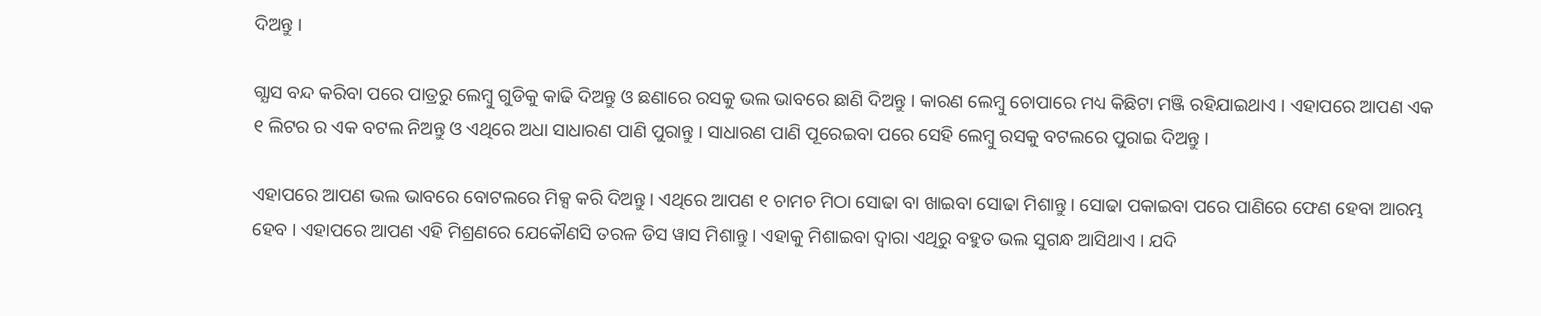ଦିଅନ୍ତୁ ।

ଗ୍ଯାସ ବନ୍ଦ କରିବା ପରେ ପାତ୍ରରୁ ଲେମ୍ବୁ ଗୁଡିକୁ କାଢି ଦିଅନ୍ତୁ ଓ ଛଣାରେ ରସକୁ ଭଲ ଭାବରେ ଛାଣି ଦିଅନ୍ତୁ । କାରଣ ଲେମ୍ବୁ ଚୋପାରେ ମଧ୍ୟ କିଛିଟା ମଞ୍ଜି ରହିଯାଇଥାଏ । ଏହାପରେ ଆପଣ ଏକ ୧ ଲିଟର ର ଏକ ବଟଲ ନିଅନ୍ତୁ ଓ ଏଥିରେ ଅଧା ସାଧାରଣ ପାଣି ପୁରାନ୍ତୁ । ସାଧାରଣ ପାଣି ପୂରେଇବା ପରେ ସେହି ଲେମ୍ବୁ ରସକୁ ବଟଲରେ ପୁରାଇ ଦିଅନ୍ତୁ ।

ଏହାପରେ ଆପଣ ଭଲ ଭାବରେ ବୋଟଲରେ ମିକ୍ସ କରି ଦିଅନ୍ତୁ । ଏଥିରେ ଆପଣ ୧ ଚାମଚ ମିଠା ସୋଢା ବା ଖାଇବା ସୋଢା ମିଶାନ୍ତୁ । ସୋଢା ପକାଇବା ପରେ ପାଣିରେ ଫେଣ ହେବା ଆରମ୍ଭ ହେବ । ଏହାପରେ ଆପଣ ଏହି ମିଶ୍ରଣରେ ଯେକୌଣସି ତରଳ ଡିସ ୱାସ ମିଶାନ୍ତୁ । ଏହାକୁ ମିଶାଇବା ଦ୍ଵାରା ଏଥିରୁ ବହୁତ ଭଲ ସୁଗନ୍ଧ ଆସିଥାଏ । ଯଦି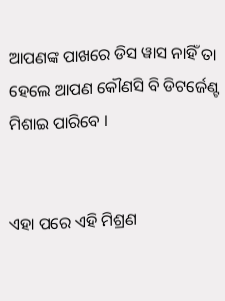ଆପଣଙ୍କ ପାଖରେ ଡିସ ୱାସ ନାହିଁ ତା ହେଲେ ଆପଣ କୌଣସି ବି ଡିଟର୍ଜେଣ୍ଟ ମିଶାଇ ପାରିବେ ।


ଏହା ପରେ ଏହି ମିଶ୍ରଣ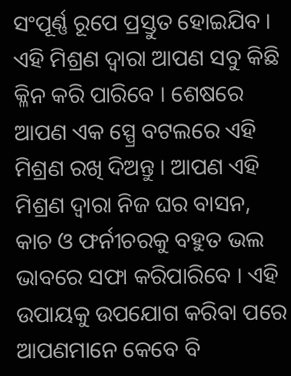ସଂପୂର୍ଣ୍ଣ ରୂପେ ପ୍ରସ୍ତୁତ ହୋଇଯିବ । ଏହି ମିଶ୍ରଣ ଦ୍ଵାରା ଆପଣ ସବୁ କିଛି କ୍ଳିନ କରି ପାରିବେ । ଶେଷରେ ଆପଣ ଏକ ସ୍ପ୍ରେ ବଟଲରେ ଏହି ମିଶ୍ରଣ ରଖି ଦିଅନ୍ତୁ । ଆପଣ ଏହି ମିଶ୍ରଣ ଦ୍ଵାରା ନିଜ ଘର ବାସନ, କାଚ ଓ ଫର୍ନୀଚରକୁ ବହୁତ ଭଲ ଭାବରେ ସଫା କରିପାରିବେ । ଏହି ଉପାୟକୁ ଉପଯୋଗ କରିବା ପରେ ଆପଣମାନେ କେବେ ବି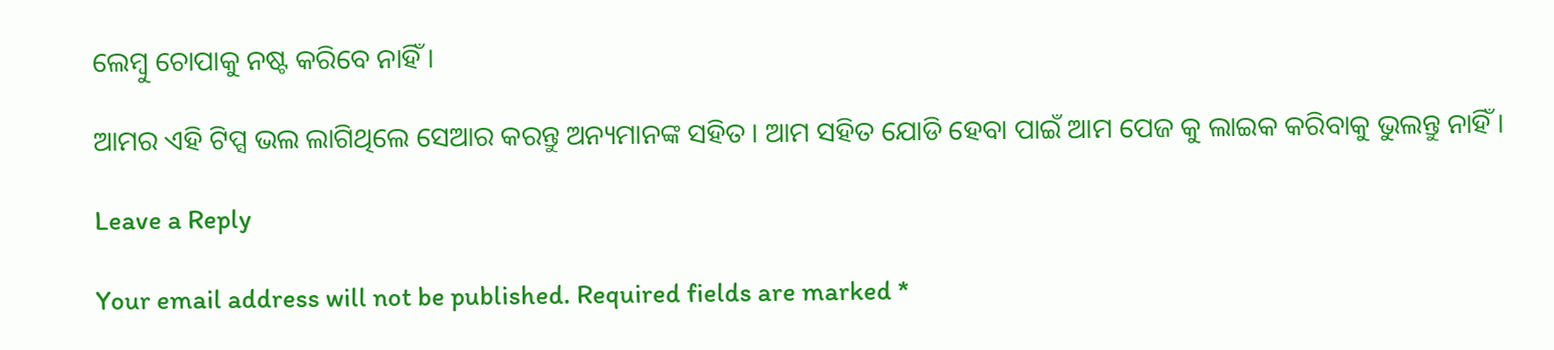ଲେମ୍ବୁ ଚୋପାକୁ ନଷ୍ଟ କରିବେ ନାହିଁ ।

ଆମର ଏହି ଟିପ୍ସ ଭଲ ଲାଗିଥିଲେ ସେଆର କରନ୍ତୁ ଅନ୍ୟମାନଙ୍କ ସହିତ । ଆମ ସହିତ ଯୋଡି ହେବା ପାଇଁ ଆମ ପେଜ କୁ ଲାଇକ କରିବାକୁ ଭୁଲନ୍ତୁ ନାହିଁ ।

Leave a Reply

Your email address will not be published. Required fields are marked *